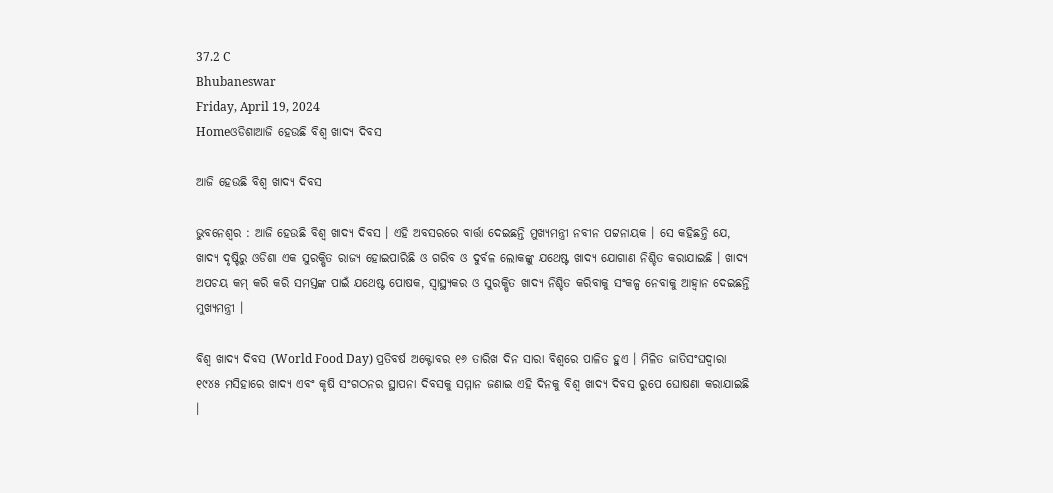37.2 C
Bhubaneswar
Friday, April 19, 2024
Homeଓଡିଶାଆଜି ହେଉଛି ବିଶ୍ୱ ଖାଦ୍ୟ ଦିବସ

ଆଜି ହେଉଛି ବିଶ୍ୱ ଖାଦ୍ୟ ଦିବସ

ଭୁବନେଶ୍ୱର : ଆଜି ହେଉଛି ବିଶ୍ୱ ଖାଦ୍ୟ ଦିବସ । ଏହି ଅବସରରେ ବାର୍ତ୍ତା ଦେଇଛନ୍ତି ମୁଖ୍ୟମନ୍ତ୍ରୀ ନବୀନ ପଟ୍ଟନାୟକ । ସେ କହିଛନ୍ତି ଯେ, ଖାଦ୍ୟ ଦୃଷ୍ଟିରୁ ଓଡିଶା ଏକ ସୁରକ୍ଷିତ ରାଜ୍ୟ ହୋଇପାରିଛି ଓ ଗରିବ ଓ ଦୁର୍ବଳ ଲୋକଙ୍କୁ ଯଥେଷ୍ଟ ଖାଦ୍ୟ ଯୋଗାଣ ନିଶ୍ଚିତ କରାଯାଇଛି । ଖାଦ୍ୟ ଅପଚୟ କମ୍ କରି କରି ସମସ୍ତଙ୍କ ପାଇଁ ଯଥେଷ୍ଟ ପୋଷକ, ସ୍ୱାସ୍ଥ୍ୟକର ଓ ସୁରକ୍ଷିତ ଖାଦ୍ୟ ନିଶ୍ଚିତ କରିବାକୁ ସଂକଳ୍ପ ନେବାକୁ ଆହ୍ୱାନ ଦେଇଛନ୍ତି ମୁଖ୍ୟମନ୍ତ୍ରୀ ।

ବିଶ୍ୱ ଖାଦ୍ୟ ଦିବସ (World Food Day) ପ୍ରତିବର୍ଷ ଅକ୍ଟୋବର ୧୬ ତାରିଖ ଦିନ ସାରା ବିଶ୍ୱରେ ପାଳିତ ହୁଏ । ମିଳିତ ଜାତିସଂଘଦ୍ୱାରା ୧୯୪୫ ମସିହାରେ ଖାଦ୍ୟ ଏବଂ କୃଷି ସଂଗଠନର ସ୍ଥାପନା ଦିବସକୁ ସମ୍ମାନ ଜଣାଇ ଏହି ଦିନକୁ ବିଶ୍ୱ ଖାଦ୍ୟ ଦିବସ ରୁପେ ଘୋଷଣା କରାଯାଇଛି ।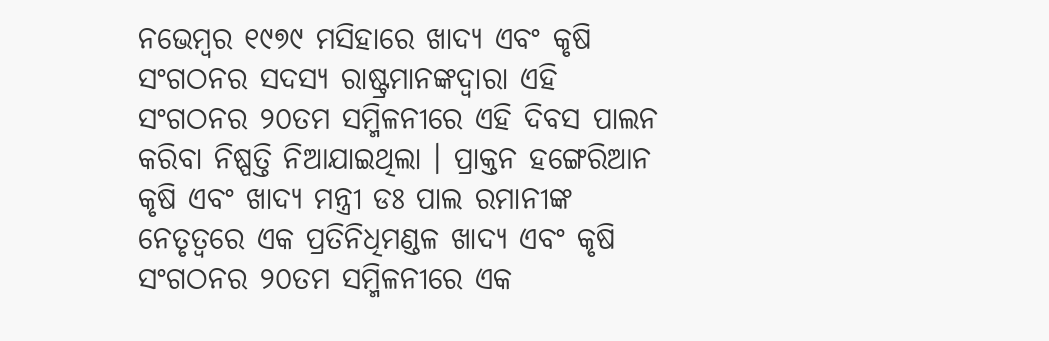ନଭେମ୍ବର ୧୯୭୯ ମସିହାରେ ଖାଦ୍ୟ ଏବଂ କୃଷି ସଂଗଠନର ସଦସ୍ୟ ରାଷ୍ଟ୍ରମାନଙ୍କଦ୍ୱାରା ଏହି ସଂଗଠନର ୨୦ତମ ସମ୍ମିଳନୀରେ ଏହି ଦିବସ ପାଲନ କରିବା ନିଷ୍ପତ୍ତି ନିଆଯାଇଥିଲା । ପ୍ରାକ୍ତନ ହଙ୍ଗେରିଆନ କୃଷି ଏବଂ ଖାଦ୍ୟ ମନ୍ତ୍ରୀ ଡଃ ପାଲ ରମାନୀଙ୍କ ନେତୃତ୍ୱରେ ଏକ ପ୍ରତିନିଧିମଣ୍ଡଳ ଖାଦ୍ୟ ଏବଂ କୃଷି ସଂଗଠନର ୨୦ତମ ସମ୍ମିଳନୀରେ ଏକ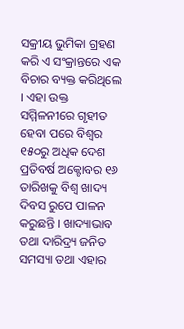ସକ୍ରୀୟ ଭୁମିକା ଗ୍ରହଣ କରି ଏ ସଂକ୍ରାନ୍ତରେ ଏକ ବିଚାର ବ୍ୟକ୍ତ କରିଥିଲେ । ଏହା ଉକ୍ତ ସମ୍ମିଳନୀରେ ଗୃହୀତ ହେବା ପରେ ବିଶ୍ୱର ୧୫୦ରୁ ଅଧିକ ଦେଶ ପ୍ରତିବର୍ଷ ଅକ୍ଟୋବର ୧୬ ତାରିଖକୁ ବିଶ୍ୱ ଖାଦ୍ୟ ଦିବସ ରୁପେ ପାଳନ କରୁଛନ୍ତି । ଖାଦ୍ୟାଭାବ ତଥା ଦାରିଦ୍ର‍୍ୟ ଜନିତ ସମସ୍ୟା ତଥା ଏହାର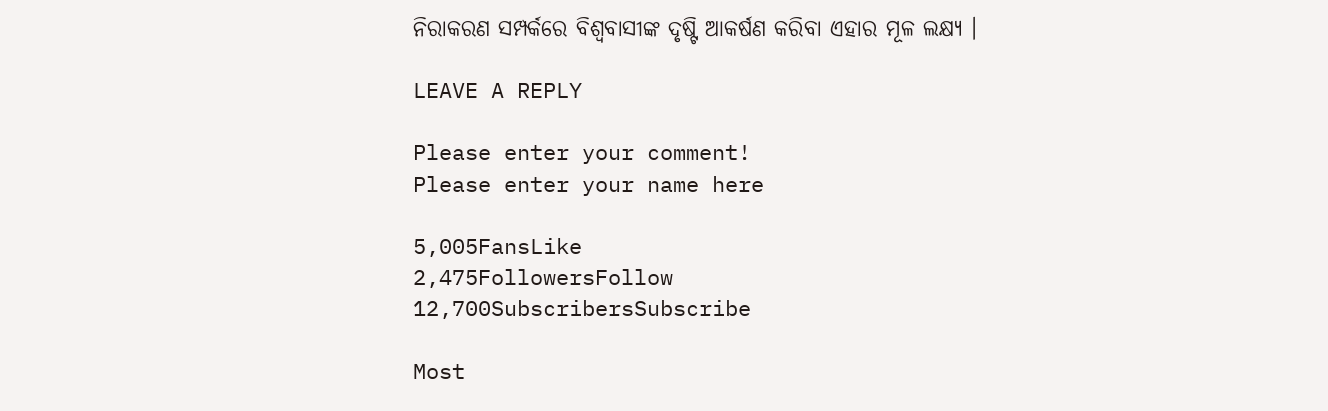ନିରାକରଣ ସମ୍ପର୍କରେ ବିଶ୍ୱବାସୀଙ୍କ ଦୃଷ୍ଟି ଆକର୍ଷଣ କରିବା ଏହାର ମୂଳ ଲକ୍ଷ୍ୟ ।

LEAVE A REPLY

Please enter your comment!
Please enter your name here

5,005FansLike
2,475FollowersFollow
12,700SubscribersSubscribe

Most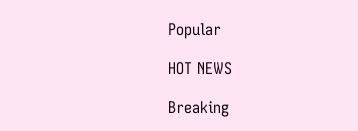Popular

HOT NEWS

Breaking